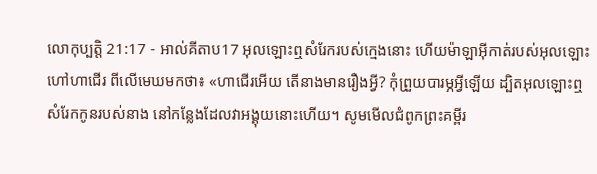លោកុប្បត្តិ 21:17 - អាល់គីតាប17 អុលឡោះឮសំរែករបស់ក្មេងនោះ ហើយម៉ាឡាអ៊ីកាត់របស់អុលឡោះហៅហាជើរ ពីលើមេឃមកថា៖ «ហាជើរអើយ តើនាងមានរឿងអ្វី? កុំព្រួយបារម្ភអ្វីឡើយ ដ្បិតអុលឡោះឮសំរែកកូនរបស់នាង នៅកន្លែងដែលវាអង្គុយនោះហើយ។ សូមមើលជំពូកព្រះគម្ពីរ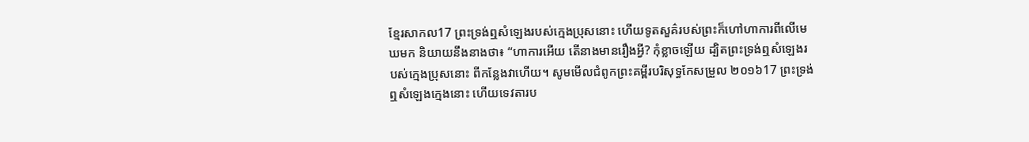ខ្មែរសាកល17 ព្រះទ្រង់ឮសំឡេងរបស់ក្មេងប្រុសនោះ ហើយទូតសួគ៌របស់ព្រះក៏ហៅហាការពីលើមេឃមក និយាយនឹងនាងថា៖ “ហាការអើយ តើនាងមានរឿងអ្វី? កុំខ្លាចឡើយ ដ្បិតព្រះទ្រង់ឮសំឡេងរបស់ក្មេងប្រុសនោះ ពីកន្លែងវាហើយ។ សូមមើលជំពូកព្រះគម្ពីរបរិសុទ្ធកែសម្រួល ២០១៦17 ព្រះទ្រង់ឮសំឡេងក្មេងនោះ ហើយទេវតារប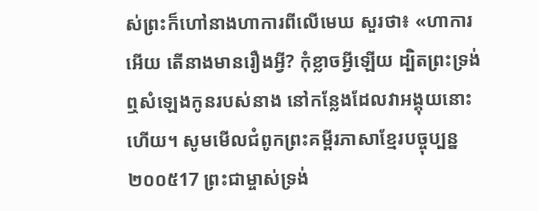ស់ព្រះក៏ហៅនាងហាការពីលើមេឃ សួរថា៖ «ហាការអើយ តើនាងមានរឿងអ្វី? កុំខ្លាចអ្វីឡើយ ដ្បិតព្រះទ្រង់ឮសំឡេងកូនរបស់នាង នៅកន្លែងដែលវាអង្គុយនោះហើយ។ សូមមើលជំពូកព្រះគម្ពីរភាសាខ្មែរបច្ចុប្បន្ន ២០០៥17 ព្រះជាម្ចាស់ទ្រង់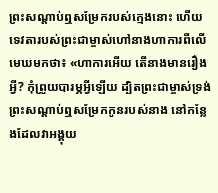ព្រះសណ្ដាប់ឮសម្រែករបស់ក្មេងនោះ ហើយទេវតារបស់ព្រះជាម្ចាស់ហៅនាងហាការពីលើមេឃមកថា៖ «ហាការអើយ តើនាងមានរឿងអ្វី? កុំព្រួយបារម្ភអ្វីឡើយ ដ្បិតព្រះជាម្ចាស់ទ្រង់ព្រះសណ្ដាប់ឮសម្រែកកូនរបស់នាង នៅកន្លែងដែលវាអង្គុយ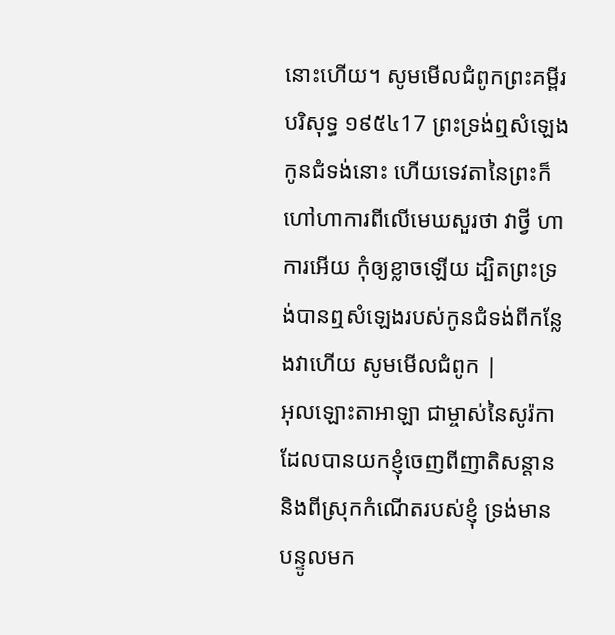នោះហើយ។ សូមមើលជំពូកព្រះគម្ពីរបរិសុទ្ធ ១៩៥៤17 ព្រះទ្រង់ឮសំឡេងកូនជំទង់នោះ ហើយទេវតានៃព្រះក៏ហៅហាការពីលើមេឃសួរថា វាថ្វី ហាការអើយ កុំឲ្យខ្លាចឡើយ ដ្បិតព្រះទ្រង់បានឮសំឡេងរបស់កូនជំទង់ពីកន្លែងវាហើយ សូមមើលជំពូក |
អុលឡោះតាអាឡា ជាម្ចាស់នៃសូរ៉កា ដែលបានយកខ្ញុំចេញពីញាតិសន្តាន និងពីស្រុកកំណើតរបស់ខ្ញុំ ទ្រង់មានបន្ទូលមក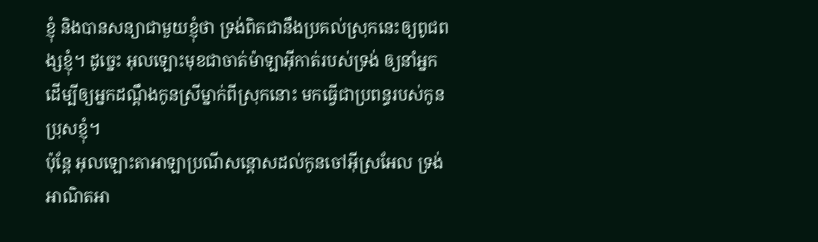ខ្ញុំ និងបានសន្យាជាមួយខ្ញុំថា ទ្រង់ពិតជានឹងប្រគល់ស្រុកនេះឲ្យពូជពង្សខ្ញុំ។ ដូច្នេះ អុលឡោះមុខជាចាត់ម៉ាឡាអ៊ីកាត់របស់ទ្រង់ ឲ្យនាំអ្នក ដើម្បីឲ្យអ្នកដណ្តឹងកូនស្រីម្នាក់ពីស្រុកនោះ មកធ្វើជាប្រពន្ធរបស់កូនប្រុសខ្ញុំ។
ប៉ុន្តែ អុលឡោះតាអាឡាប្រណីសន្តោសដល់កូនចៅអ៊ីស្រអែល ទ្រង់អាណិតអា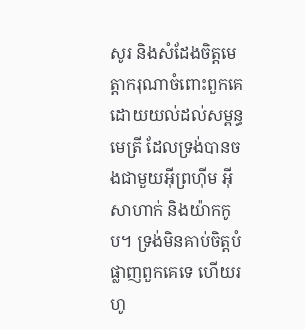សូរ និងសំដែងចិត្តមេត្តាករុណាចំពោះពួកគេដោយយល់ដល់សម្ពន្ធមេត្រី ដែលទ្រង់បានចងជាមួយអ៊ីព្រហ៊ីម អ៊ីសាហាក់ និងយ៉ាកកូប។ ទ្រង់មិនគាប់ចិត្តបំផ្លាញពួកគេទេ ហើយរហូ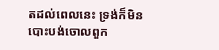តដល់ពេលនេះ ទ្រង់ក៏មិនបោះបង់ចោលពួក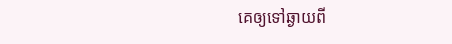គេឲ្យទៅឆ្ងាយពី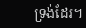ទ្រង់ដែរ។